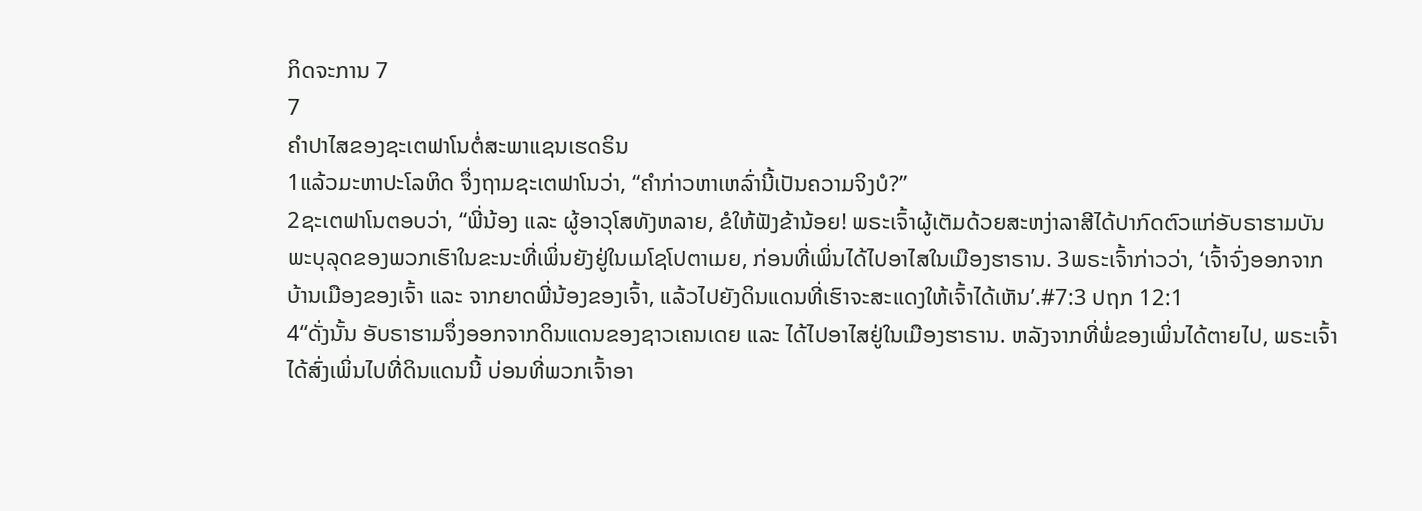ກິດຈະການ 7
7
ຄຳປາໄສຂອງຊະເຕຟາໂນຕໍ່ສະພາແຊນເຮດຣິນ
1ແລ້ວມະຫາປະໂລຫິດ ຈຶ່ງຖາມຊະເຕຟາໂນວ່າ, “ຄຳກ່າວຫາເຫລົ່ານີ້ເປັນຄວາມຈິງບໍ?”
2ຊະເຕຟາໂນຕອບວ່າ, “ພີ່ນ້ອງ ແລະ ຜູ້ອາວຸໂສທັງຫລາຍ, ຂໍໃຫ້ຟັງຂ້ານ້ອຍ! ພຣະເຈົ້າຜູ້ເຕັມດ້ວຍສະຫງ່າລາສີໄດ້ປາກົດຕົວແກ່ອັບຣາຮາມບັນພະບຸລຸດຂອງພວກເຮົາໃນຂະນະທີ່ເພິ່ນຍັງຢູ່ໃນເມໂຊໂປຕາເມຍ, ກ່ອນທີ່ເພິ່ນໄດ້ໄປອາໄສໃນເມືອງຮາຣານ. 3ພຣະເຈົ້າກ່າວວ່າ, ‘ເຈົ້າຈົ່ງອອກຈາກບ້ານເມືອງຂອງເຈົ້າ ແລະ ຈາກຍາດພີ່ນ້ອງຂອງເຈົ້າ, ແລ້ວໄປຍັງດິນແດນທີ່ເຮົາຈະສະແດງໃຫ້ເຈົ້າໄດ້ເຫັນ’.#7:3 ປຖກ 12:1
4“ດັ່ງນັ້ນ ອັບຣາຮາມຈຶ່ງອອກຈາກດິນແດນຂອງຊາວເຄນເດຍ ແລະ ໄດ້ໄປອາໄສຢູ່ໃນເມືອງຮາຣານ. ຫລັງຈາກທີ່ພໍ່ຂອງເພິ່ນໄດ້ຕາຍໄປ, ພຣະເຈົ້າໄດ້ສົ່ງເພິ່ນໄປທີ່ດິນແດນນີ້ ບ່ອນທີ່ພວກເຈົ້າອາ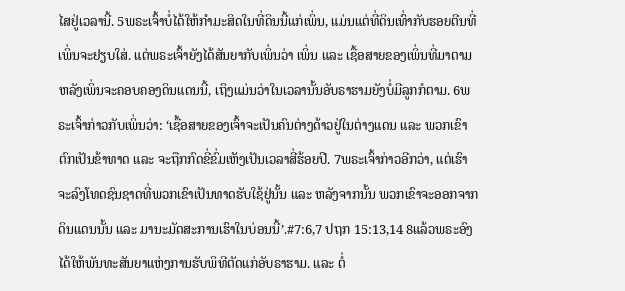ໄສຢູ່ເວລານີ້. 5ພຣະເຈົ້າບໍ່ໄດ້ໃຫ້ກຳມະສິດໃນທີ່ດິນນີ້ແກ່ເພິ່ນ, ແມ່ນແຕ່ທີ່ດິນເທົ່າກັບຮອຍຕີນທີ່ເພິ່ນຈະຢຽບໃສ່. ແຕ່ພຣະເຈົ້າຍັງໄດ້ສັນຍາກັບເພິ່ນວ່າ ເພິ່ນ ແລະ ເຊື້ອສາຍຂອງເພິ່ນທີ່ມາຕາມຫລັງເພິ່ນຈະຄອບຄອງດິນແດນນີ້, ເຖິງແມ່ນວ່າໃນເວລານັ້ນອັບຣາຮາມຍັງບໍ່ມີລູກກໍຕາມ. 6ພຣະເຈົ້າກ່າວກັບເພິ່ນວ່າ: ‘ເຊື້ອສາຍຂອງເຈົ້າຈະເປັນຄົນຕ່າງດ້າວຢູ່ໃນຕ່າງແດນ ແລະ ພວກເຂົາຕົກເປັນຂ້າທາດ ແລະ ຈະຖືກກົດຂີ່ຂົ່ມເຫັງເປັນເວລາສີ່ຮ້ອຍປີ. 7ພຣະເຈົ້າກ່າວອີກວ່າ, ແຕ່ເຮົາຈະລົງໂທດຊົນຊາດທີ່ພວກເຂົາເປັນທາດຮັບໃຊ້ຢູ່ນັ້ນ ແລະ ຫລັງຈາກນັ້ນ ພວກເຂົາຈະອອກຈາກດິນແດນນັ້ນ ແລະ ມານະມັດສະການເຮົາໃນບ່ອນນີ້’.#7:6,7 ປຖກ 15:13,14 8ແລ້ວພຣະອົງໄດ້ໃຫ້ພັນທະສັນຍາແຫ່ງການຮັບພິທີຕັດແກ່ອັບຣາຮາມ. ແລະ ຕໍ່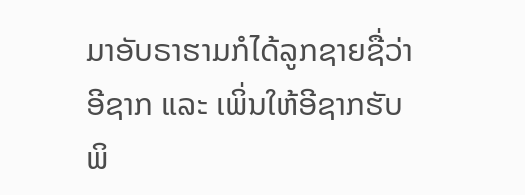ມາອັບຣາຮາມກໍໄດ້ລູກຊາຍຊື່ວ່າອີຊາກ ແລະ ເພິ່ນໃຫ້ອີຊາກຮັບພິ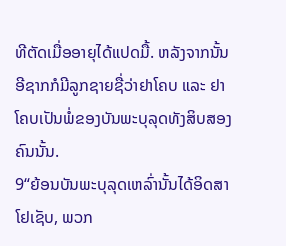ທີຕັດເມື່ອອາຍຸໄດ້ແປດມື້. ຫລັງຈາກນັ້ນ ອີຊາກກໍມີລູກຊາຍຊື່ວ່າຢາໂຄບ ແລະ ຢາໂຄບເປັນພໍ່ຂອງບັນພະບຸລຸດທັງສິບສອງຄົນນັ້ນ.
9“ຍ້ອນບັນພະບຸລຸດເຫລົ່ານັ້ນໄດ້ອິດສາໂຢເຊັບ, ພວກ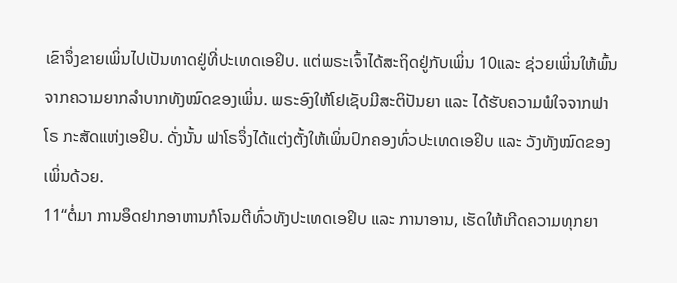ເຂົາຈຶ່ງຂາຍເພິ່ນໄປເປັນທາດຢູ່ທີ່ປະເທດເອຢິບ. ແຕ່ພຣະເຈົ້າໄດ້ສະຖິດຢູ່ກັບເພິ່ນ 10ແລະ ຊ່ວຍເພິ່ນໃຫ້ພົ້ນຈາກຄວາມຍາກລຳບາກທັງໝົດຂອງເພິ່ນ. ພຣະອົງໃຫ້ໂຢເຊັບມີສະຕິປັນຍາ ແລະ ໄດ້ຮັບຄວາມພໍໃຈຈາກຟາໂຣ ກະສັດແຫ່ງເອຢິບ. ດັ່ງນັ້ນ ຟາໂຣຈຶ່ງໄດ້ແຕ່ງຕັ້ງໃຫ້ເພິ່ນປົກຄອງທົ່ວປະເທດເອຢິບ ແລະ ວັງທັງໝົດຂອງເພິ່ນດ້ວຍ.
11“ຕໍ່ມາ ການອຶດຢາກອາຫານກໍໂຈມຕີທົ່ວທັງປະເທດເອຢິບ ແລະ ການາອານ, ເຮັດໃຫ້ເກີດຄວາມທຸກຍາ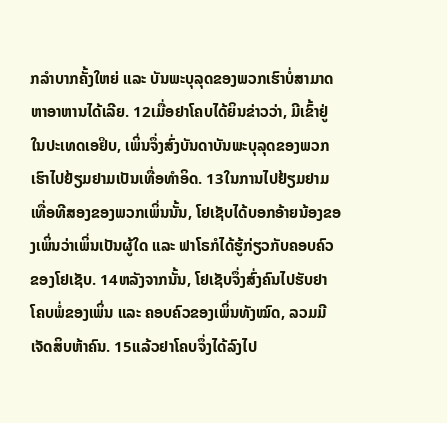ກລຳບາກຄັ້ງໃຫຍ່ ແລະ ບັນພະບຸລຸດຂອງພວກເຮົາບໍ່ສາມາດຫາອາຫານໄດ້ເລີຍ. 12ເມື່ອຢາໂຄບໄດ້ຍິນຂ່າວວ່າ, ມີເຂົ້າຢູ່ໃນປະເທດເອຢິບ, ເພິ່ນຈຶ່ງສົ່ງບັນດາບັນພະບຸລຸດຂອງພວກເຮົາໄປຢ້ຽມຢາມເປັນເທື່ອທຳອິດ. 13ໃນການໄປຢ້ຽມຢາມເທື່ອທີສອງຂອງພວກເພິ່ນນັ້ນ, ໂຢເຊັບໄດ້ບອກອ້າຍນ້ອງຂອງເພິ່ນວ່າເພິ່ນເປັນຜູ້ໃດ ແລະ ຟາໂຣກໍໄດ້ຮູ້ກ່ຽວກັບຄອບຄົວຂອງໂຢເຊັບ. 14ຫລັງຈາກນັ້ນ, ໂຢເຊັບຈຶ່ງສົ່ງຄົນໄປຮັບຢາໂຄບພໍ່ຂອງເພິ່ນ ແລະ ຄອບຄົວຂອງເພິ່ນທັງໝົດ, ລວມມີເຈັດສິບຫ້າຄົນ. 15ແລ້ວຢາໂຄບຈຶ່ງໄດ້ລົງໄປ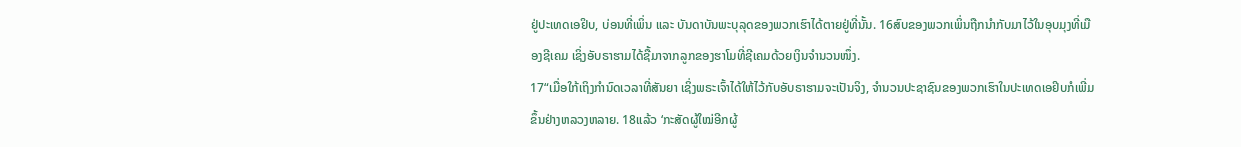ຢູ່ປະເທດເອຢິບ, ບ່ອນທີ່ເພິ່ນ ແລະ ບັນດາບັນພະບຸລຸດຂອງພວກເຮົາໄດ້ຕາຍຢູ່ທີ່ນັ້ນ. 16ສົບຂອງພວກເພິ່ນຖືກນຳກັບມາໄວ້ໃນອຸບມຸງທີ່ເມືອງຊີເຄມ ເຊິ່ງອັບຣາຮາມໄດ້ຊື້ມາຈາກລູກຂອງຮາໂມທີ່ຊີເຄມດ້ວຍເງິນຈຳນວນໜຶ່ງ.
17“ເມື່ອໃກ້ເຖິງກຳນົດເວລາທີ່ສັນຍາ ເຊິ່ງພຣະເຈົ້າໄດ້ໃຫ້ໄວ້ກັບອັບຣາຮາມຈະເປັນຈິງ, ຈຳນວນປະຊາຊົນຂອງພວກເຮົາໃນປະເທດເອຢິບກໍເພີ່ມຂຶ້ນຢ່າງຫລວງຫລາຍ. 18ແລ້ວ ‘ກະສັດຜູ້ໃໝ່ອີກຜູ້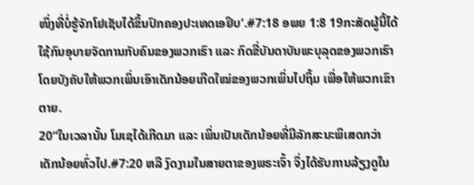ໜຶ່ງທີ່ບໍ່ຮູ້ຈັກໂຢເຊັບໄດ້ຂຶ້ນປົກຄອງປະເທດເອຢິບ’.#7:18 ອພຍ 1:8 19ກະສັດຜູ້ນີ້ໄດ້ໃຊ້ກົນອຸບາຍຈັດການກັບຄົນຂອງພວກເຮົາ ແລະ ກົດຂີ່ບັນດາບັນພະບຸລຸດຂອງພວກເຮົາໂດຍບັງຄັບໃຫ້ພວກເພິ່ນເອົາເດັກນ້ອຍເກີດໃໝ່ຂອງພວກເພິ່ນໄປຖິ້ມ ເພື່ອໃຫ້ພວກເຂົາຕາຍ.
20“ໃນເວລານັ້ນ ໂມເຊໄດ້ເກີດມາ ແລະ ເພິ່ນເປັນເດັກນ້ອຍທີ່ມີລັກສະນະພິເສດກວ່າເດັກນ້ອຍທົ່ວໄປ.#7:20 ຫລື ງົດງາມໃນສາຍຕາຂອງພຣະເຈົ້າ ຈຶ່ງໄດ້ຮັບການລ້ຽງດູໃນ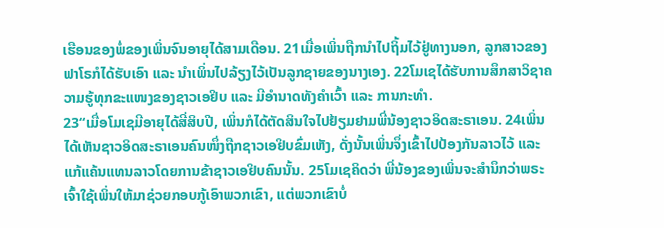ເຮືອນຂອງພໍ່ຂອງເພິ່ນຈົນອາຍຸໄດ້ສາມເດືອນ. 21ເມື່ອເພິ່ນຖືກນຳໄປຖິ້ມໄວ້ຢູ່ທາງນອກ, ລູກສາວຂອງຟາໂຣກໍໄດ້ຮັບເອົາ ແລະ ນຳເພິ່ນໄປລ້ຽງໄວ້ເປັນລູກຊາຍຂອງນາງເອງ. 22ໂມເຊໄດ້ຮັບການສຶກສາວິຊາຄວາມຮູ້ທຸກຂະແໜງຂອງຊາວເອຢິບ ແລະ ມີອຳນາດທັງຄຳເວົ້າ ແລະ ການກະທຳ.
23“ເມື່ອໂມເຊມີອາຍຸໄດ້ສີ່ສິບປີ, ເພິ່ນກໍໄດ້ຕັດສິນໃຈໄປຢ້ຽມຢາມພີ່ນ້ອງຊາວອິດສະຣາເອນ. 24ເພິ່ນໄດ້ເຫັນຊາວອິດສະຣາເອນຄົນໜຶ່ງຖືກຊາວເອຢິບຂົ່ມເຫັງ, ດັ່ງນັ້ນເພິ່ນຈຶ່ງເຂົ້າໄປປ້ອງກັນລາວໄວ້ ແລະ ແກ້ແຄ້ນແທນລາວໂດຍການຂ້າຊາວເອຢິບຄົນນັ້ນ. 25ໂມເຊຄິດວ່າ ພີ່ນ້ອງຂອງເພິ່ນຈະສຳນຶກວ່າພຣະເຈົ້າໃຊ້ເພິ່ນໃຫ້ມາຊ່ວຍກອບກູ້ເອົາພວກເຂົາ, ແຕ່ພວກເຂົາບໍ່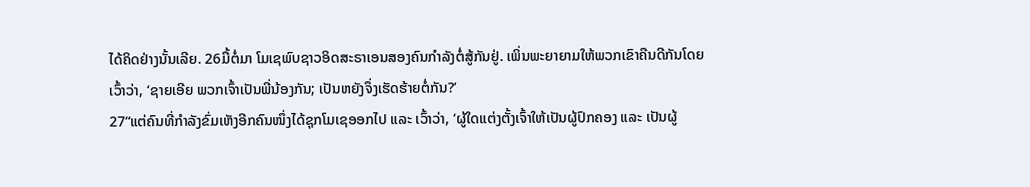ໄດ້ຄິດຢ່າງນັ້ນເລີຍ. 26ມື້ຕໍ່ມາ ໂມເຊພົບຊາວອິດສະຣາເອນສອງຄົນກຳລັງຕໍ່ສູ້ກັນຢູ່. ເພິ່ນພະຍາຍາມໃຫ້ພວກເຂົາຄືນດີກັນໂດຍເວົ້າວ່າ, ‘ຊາຍເອີຍ ພວກເຈົ້າເປັນພີ່ນ້ອງກັນ; ເປັນຫຍັງຈຶ່ງເຮັດຮ້າຍຕໍ່ກັນ?’
27“ແຕ່ຄົນທີ່ກຳລັງຂົ່ມເຫັງອີກຄົນໜຶ່ງໄດ້ຊຸກໂມເຊອອກໄປ ແລະ ເວົ້າວ່າ, ‘ຜູ້ໃດແຕ່ງຕັ້ງເຈົ້າໃຫ້ເປັນຜູ້ປົກຄອງ ແລະ ເປັນຜູ້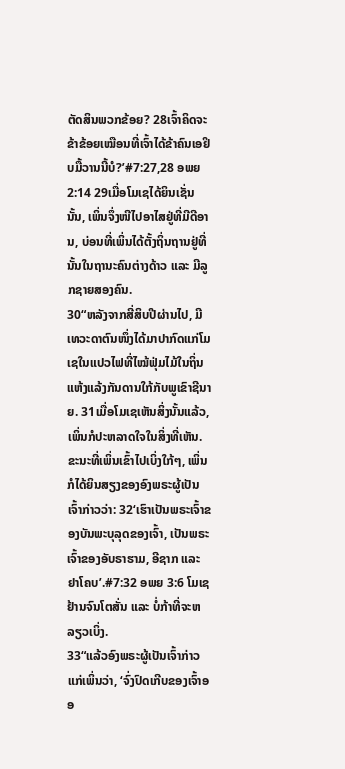ຕັດສິນພວກຂ້ອຍ? 28ເຈົ້າຄິດຈະຂ້າຂ້ອຍເໝືອນທີ່ເຈົ້າໄດ້ຂ້າຄົນເອຢິບມື້ວານນີ້ບໍ?’#7:27,28 ອພຍ 2:14 29ເມື່ອໂມເຊໄດ້ຍິນເຊັ່ນນັ້ນ, ເພິ່ນຈຶ່ງໜີໄປອາໄສຢູ່ທີ່ມີດີອານ, ບ່ອນທີ່ເພິ່ນໄດ້ຕັ້ງຖິ່ນຖານຢູ່ທີ່ນັ້ນໃນຖານະຄົນຕ່າງດ້າວ ແລະ ມີລູກຊາຍສອງຄົນ.
30“ຫລັງຈາກສີ່ສິບປີຜ່ານໄປ, ມີເທວະດາຕົນໜຶ່ງໄດ້ມາປາກົດແກ່ໂມເຊໃນແປວໄຟທີ່ໄໝ້ຟຸ່ມໄມ້ໃນຖິ່ນແຫ້ງແລ້ງກັນດານໃກ້ກັບພູເຂົາຊີນາຍ. 31ເມື່ອໂມເຊເຫັນສິ່ງນັ້ນແລ້ວ, ເພິ່ນກໍປະຫລາດໃຈໃນສິ່ງທີ່ເຫັນ. ຂະນະທີ່ເພິ່ນເຂົ້າໄປເບິ່ງໃກ້ໆ, ເພິ່ນກໍໄດ້ຍິນສຽງຂອງອົງພຣະຜູ້ເປັນເຈົ້າກ່າວວ່າ: 32‘ເຮົາເປັນພຣະເຈົ້າຂອງບັນພະບຸລຸດຂອງເຈົ້າ, ເປັນພຣະເຈົ້າຂອງອັບຣາຮາມ, ອີຊາກ ແລະ ຢາໂຄບ’.#7:32 ອພຍ 3:6 ໂມເຊຢ້ານຈົນໂຕສັ່ນ ແລະ ບໍ່ກ້າທີ່ຈະຫລຽວເບິ່ງ.
33“ແລ້ວອົງພຣະຜູ້ເປັນເຈົ້າກ່າວແກ່ເພິ່ນວ່າ, ‘ຈົ່ງປົດເກີບຂອງເຈົ້າອອ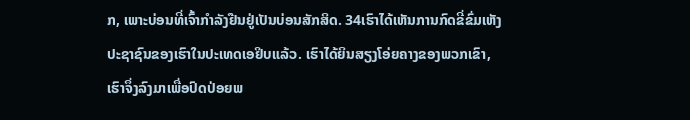ກ, ເພາະບ່ອນທີ່ເຈົ້າກຳລັງຢືນຢູ່ເປັນບ່ອນສັກສິດ. 34ເຮົາໄດ້ເຫັນການກົດຂີ່ຂົ່ມເຫັງປະຊາຊົນຂອງເຮົາໃນປະເທດເອຢິບແລ້ວ. ເຮົາໄດ້ຍິນສຽງໂອ່ຍຄາງຂອງພວກເຂົາ, ເຮົາຈຶ່ງລົງມາເພື່ອປົດປ່ອຍພ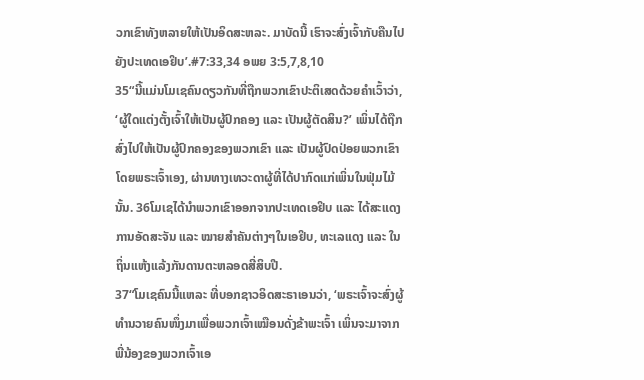ວກເຂົາທັງຫລາຍໃຫ້ເປັນອິດສະຫລະ. ມາບັດນີ້ ເຮົາຈະສົ່ງເຈົ້າກັບຄືນໄປຍັງປະເທດເອຢິບ’.#7:33,34 ອພຍ 3:5,7,8,10
35“ນີ້ແມ່ນໂມເຊຄົນດຽວກັນທີ່ຖືກພວກເຂົາປະຕິເສດດ້ວຍຄຳເວົ້າວ່າ, ‘ຜູ້ໃດແຕ່ງຕັ້ງເຈົ້າໃຫ້ເປັນຜູ້ປົກຄອງ ແລະ ເປັນຜູ້ຕັດສິນ?’ ເພິ່ນໄດ້ຖືກສົ່ງໄປໃຫ້ເປັນຜູ້ປົກຄອງຂອງພວກເຂົາ ແລະ ເປັນຜູ້ປົດປ່ອຍພວກເຂົາໂດຍພຣະເຈົ້າເອງ, ຜ່ານທາງເທວະດາຜູ້ທີ່ໄດ້ປາກົດແກ່ເພິ່ນໃນຟຸ່ມໄມ້ນັ້ນ. 36ໂມເຊໄດ້ນຳພວກເຂົາອອກຈາກປະເທດເອຢິບ ແລະ ໄດ້ສະແດງການອັດສະຈັນ ແລະ ໝາຍສຳຄັນຕ່າງໆໃນເອຢິບ, ທະເລແດງ ແລະ ໃນຖິ່ນແຫ້ງແລ້ງກັນດານຕະຫລອດສີ່ສິບປີ.
37“ໂມເຊຄົນນີ້ແຫລະ ທີ່ບອກຊາວອິດສະຣາເອນວ່າ, ‘ພຣະເຈົ້າຈະສົ່ງຜູ້ທຳນວາຍຄົນໜຶ່ງມາເພື່ອພວກເຈົ້າເໝືອນດັ່ງຂ້າພະເຈົ້າ ເພິ່ນຈະມາຈາກພີ່ນ້ອງຂອງພວກເຈົ້າເອ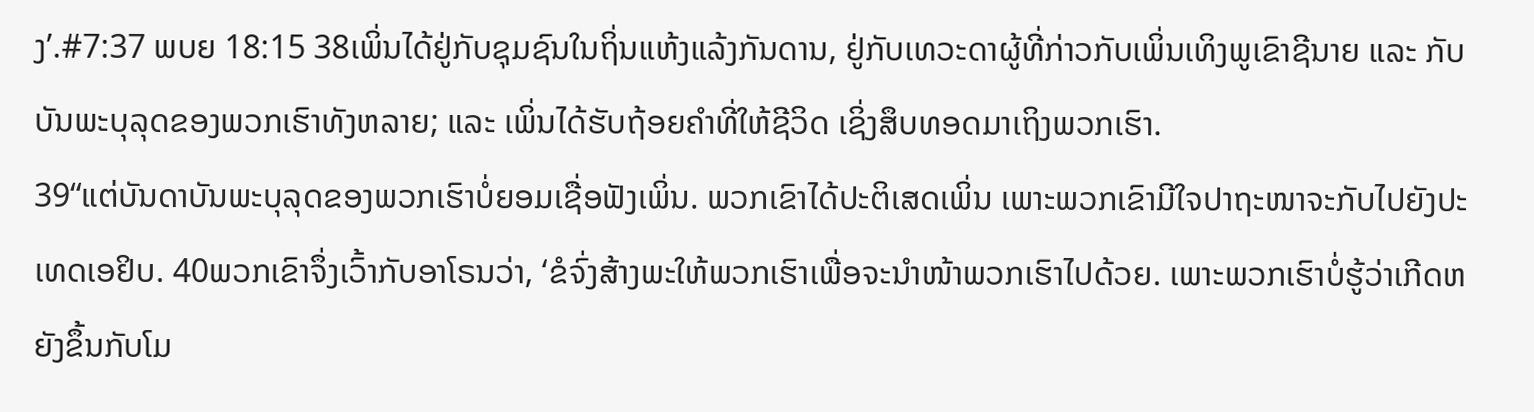ງ’.#7:37 ພບຍ 18:15 38ເພິ່ນໄດ້ຢູ່ກັບຊຸມຊົນໃນຖິ່ນແຫ້ງແລ້ງກັນດານ, ຢູ່ກັບເທວະດາຜູ້ທີ່ກ່າວກັບເພິ່ນເທິງພູເຂົາຊີນາຍ ແລະ ກັບບັນພະບຸລຸດຂອງພວກເຮົາທັງຫລາຍ; ແລະ ເພິ່ນໄດ້ຮັບຖ້ອຍຄຳທີ່ໃຫ້ຊີວິດ ເຊິ່ງສຶບທອດມາເຖິງພວກເຮົາ.
39“ແຕ່ບັນດາບັນພະບຸລຸດຂອງພວກເຮົາບໍ່ຍອມເຊື່ອຟັງເພິ່ນ. ພວກເຂົາໄດ້ປະຕິເສດເພິ່ນ ເພາະພວກເຂົາມີໃຈປາຖະໜາຈະກັບໄປຍັງປະເທດເອຢິບ. 40ພວກເຂົາຈຶ່ງເວົ້າກັບອາໂຣນວ່າ, ‘ຂໍຈົ່ງສ້າງພະໃຫ້ພວກເຮົາເພື່ອຈະນຳໜ້າພວກເຮົາໄປດ້ວຍ. ເພາະພວກເຮົາບໍ່ຮູ້ວ່າເກີດຫຍັງຂຶ້ນກັບໂມ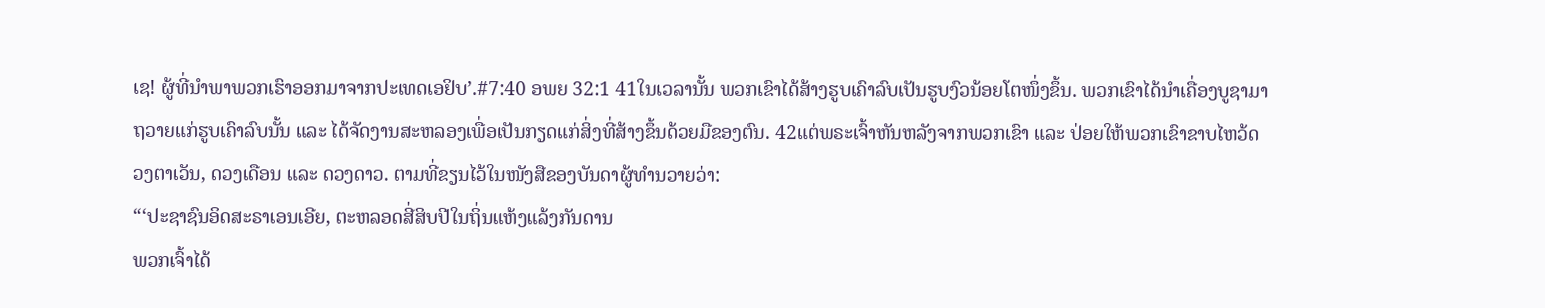ເຊ! ຜູ້ທີ່ນຳພາພວກເຮົາອອກມາຈາກປະເທດເອຢິບ’.#7:40 ອພຍ 32:1 41ໃນເວລານັ້ນ ພວກເຂົາໄດ້ສ້າງຮູບເຄົາລົບເປັນຮູບງົວນ້ອຍໂຕໜຶ່ງຂຶ້ນ. ພວກເຂົາໄດ້ນຳເຄື່ອງບູຊາມາຖວາຍແກ່ຮູບເຄົາລົບນັ້ນ ແລະ ໄດ້ຈັດງານສະຫລອງເພື່ອເປັນກຽດແກ່ສິ່ງທີ່ສ້າງຂຶ້ນດ້ວຍມືຂອງຕົນ. 42ແຕ່ພຣະເຈົ້າຫັນຫລັງຈາກພວກເຂົາ ແລະ ປ່ອຍໃຫ້ພວກເຂົາຂາບໄຫວ້ດວງຕາເວັນ, ດວງເດືອນ ແລະ ດວງດາວ. ຕາມທີ່ຂຽນໄວ້ໃນໜັງສືຂອງບັນດາຜູ້ທຳນວາຍວ່າ:
“‘ປະຊາຊົນອິດສະຣາເອນເອີຍ, ຕະຫລອດສີ່ສິບປີໃນຖິ່ນແຫ້ງແລ້ງກັນດານ
ພວກເຈົ້າໄດ້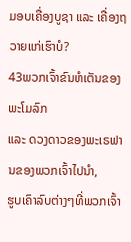ມອບເຄື່ອງບູຊາ ແລະ ເຄື່ອງຖວາຍແກ່ເຮົາບໍ?
43ພວກເຈົ້າຂົນຫໍເຕັນຂອງພະໂມລົກ
ແລະ ດວງດາວຂອງພະເຣຟານຂອງພວກເຈົ້າໄປນຳ,
ຮູບເຄົາລົບຕ່າງໆທີ່ພວກເຈົ້າ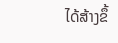ໄດ້ສ້າງຂຶ້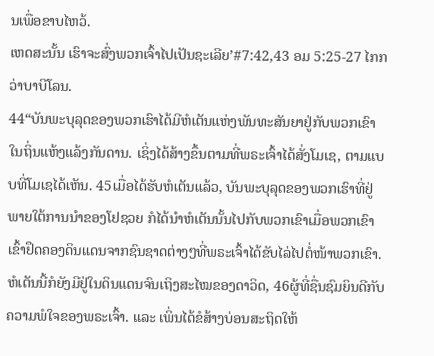ນເພື່ອຂາບໄຫວ້.
ເຫດສະນັ້ນ ເຮົາຈະສົ່ງພວກເຈົ້າໄປເປັນຊະເລີຍ’#7:42,43 ອມ 5:25-27 ໄກກວ່າບາບີໂລນ.
44“ບັນພະບຸລຸດຂອງພວກເຮົາໄດ້ມີຫໍເຕັນແຫ່ງພັນທະສັນຍາຢູ່ກັບພວກເຂົາໃນຖິ່ນແຫ້ງແລ້ງກັນດານ. ເຊິ່ງໄດ້ສ້າງຂຶ້ນຕາມທີ່ພຣະເຈົ້າໄດ້ສັ່ງໂມເຊ, ຕາມແບບທີ່ໂມເຊໄດ້ເຫັນ. 45ເມື່ອໄດ້ຮັບຫໍເຕັນແລ້ວ, ບັນພະບຸລຸດຂອງພວກເຮົາທີ່ຢູ່ພາຍໃຕ້ການນຳຂອງໂຢຊວຍ ກໍໄດ້ນຳຫໍເຕັນນັ້ນໄປກັບພວກເຂົາເມື່ອພວກເຂົາເຂົ້າຢຶດຄອງດິນແດນຈາກຊົນຊາດຕ່າງໆທີ່ພຣະເຈົ້າໄດ້ຂັບໄລ່ໄປຕໍ່ໜ້າພວກເຂົາ. ຫໍເຕັນນີ້ກໍຍັງມີຢູ່ໃນດິນແດນຈົນເຖິງສະໄໝຂອງດາວິດ, 46ຜູ້ທີ່ຊື່ນຊົມຍິນດີກັບຄວາມພໍໃຈຂອງພຣະເຈົ້າ. ແລະ ເພິ່ນໄດ້ຂໍສ້າງບ່ອນສະຖິດໃຫ້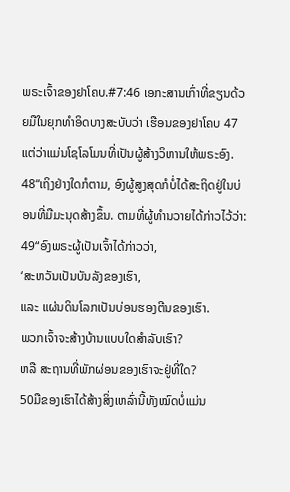ພຣະເຈົ້າຂອງຢາໂຄບ.#7:46 ເອກະສານເກົ່າທີ່ຂຽນດ້ວຍມືໃນຍຸກທຳອິດບາງສະບັບວ່າ ເຮືອນຂອງຢາໂຄບ 47ແຕ່ວ່າແມ່ນໂຊໂລໂມນທີ່ເປັນຜູ້ສ້າງວິຫານໃຫ້ພຣະອົງ.
48“ເຖິງຢ່າງໃດກໍຕາມ, ອົງຜູ້ສູງສຸດກໍບໍ່ໄດ້ສະຖິດຢູ່ໃນບ່ອນທີ່ມືມະນຸດສ້າງຂຶ້ນ. ຕາມທີ່ຜູ້ທຳນວາຍໄດ້ກ່າວໄວ້ວ່າ:
49“ອົງພຣະຜູ້ເປັນເຈົ້າໄດ້ກ່າວວ່າ,
‘ສະຫວັນເປັນບັນລັງຂອງເຮົາ,
ແລະ ແຜ່ນດິນໂລກເປັນບ່ອນຮອງຕີນຂອງເຮົາ.
ພວກເຈົ້າຈະສ້າງບ້ານແບບໃດສຳລັບເຮົາ?
ຫລື ສະຖານທີ່ພັກຜ່ອນຂອງເຮົາຈະຢູ່ທີ່ໃດ?
50ມືຂອງເຮົາໄດ້ສ້າງສິ່ງເຫລົ່ານີ້ທັງໝົດບໍ່ແມ່ນ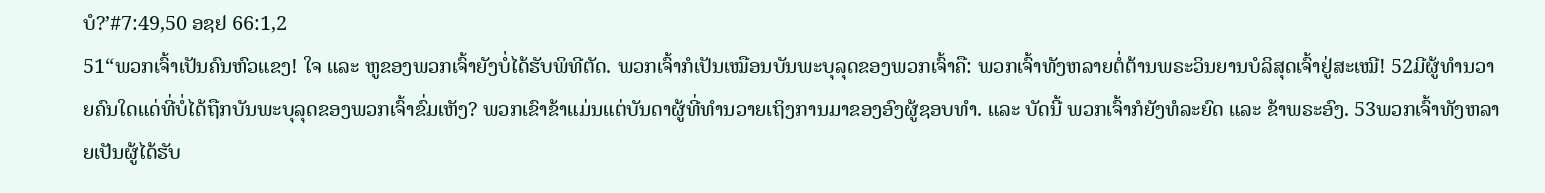ບໍ?’#7:49,50 ອຊຢ 66:1,2
51“ພວກເຈົ້າເປັນຄົນຫົວແຂງ! ໃຈ ແລະ ຫູຂອງພວກເຈົ້າຍັງບໍ່ໄດ້ຮັບພິທີຕັດ. ພວກເຈົ້າກໍເປັນເໝືອນບັນພະບຸລຸດຂອງພວກເຈົ້າຄື: ພວກເຈົ້າທັງຫລາຍຕໍ່ຕ້ານພຣະວິນຍານບໍລິສຸດເຈົ້າຢູ່ສະເໝີ! 52ມີຜູ້ທຳນວາຍຄົນໃດແດ່ທີ່ບໍ່ໄດ້ຖືກບັນພະບຸລຸດຂອງພວກເຈົ້າຂົ່ມເຫັງ? ພວກເຂົາຂ້າແມ່ນແຕ່ບັນດາຜູ້ທີ່ທຳນວາຍເຖິງການມາຂອງອົງຜູ້ຊອບທຳ. ແລະ ບັດນີ້ ພວກເຈົ້າກໍຍັງທໍລະຍົດ ແລະ ຂ້າພຣະອົງ. 53ພວກເຈົ້າທັງຫລາຍເປັນຜູ້ໄດ້ຮັບ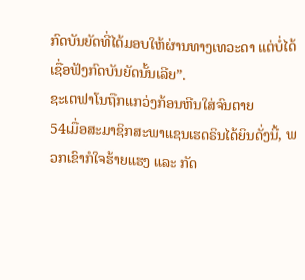ກົດບັນຍັດທີ່ໄດ້ມອບໃຫ້ຜ່ານທາງເທວະດາ ແຕ່ບໍ່ໄດ້ເຊື່ອຟັງກົດບັນຍັດນັ້ນເລີຍ”.
ຊະເຕຟາໂນຖືກແກວ່ງກ້ອນຫີນໃສ່ຈົນຕາຍ
54ເມື່ອສະມາຊິກສະພາແຊນເຮດຣິນໄດ້ຍິນດັ່ງນີ້, ພວກເຂົາກໍໃຈຮ້າຍແຮງ ແລະ ກັດ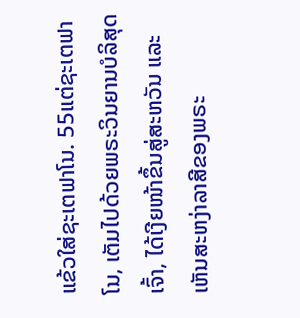ແຂ້ວໃສ່ຊະເຕຟາໂນ. 55ແຕ່ຊະເຕຟາໂນ, ເຕັມໄປດ້ວຍພຣະວິນຍານບໍລິສຸດເຈົ້າ, ໄດ້ເງີຍໜ້າຂຶ້ນສູ່ສະຫວັນ ແລະ ເຫັນສະຫງ່າລາສີຂອງພຣະ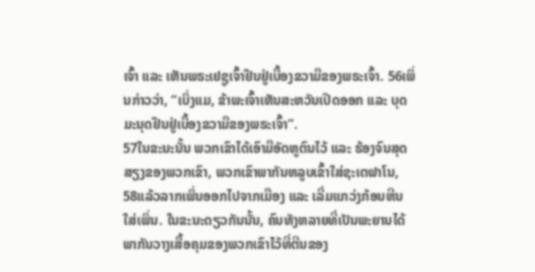ເຈົ້າ ແລະ ເຫັນພຣະເຢຊູເຈົ້າຢືນຢູ່ເບື້ອງຂວາມືຂອງພຣະເຈົ້າ. 56ເພິ່ນກ່າວວ່າ, “ເບິ່ງແມ, ຂ້າພະເຈົ້າເຫັນສະຫວັນເປີດອອກ ແລະ ບຸດມະນຸດຢືນຢູ່ເບື້ອງຂວາມືຂອງພຣະເຈົ້າ”.
57ໃນຂະນະນັ້ນ ພວກເຂົາໄດ້ເອົາມືອັດຫູຕົນໄວ້ ແລະ ຮ້ອງຈົນສຸດສຽງຂອງພວກເຂົາ, ພວກເຂົາພາກັນຫລູບເຂົ້າໃສ່ຊະເຕຟາໂນ, 58ແລ້ວລາກເພິ່ນອອກໄປຈາກເມືອງ ແລະ ເລີ່ມແກວ່ງກ້ອນຫີນໃສ່ເພິ່ນ. ໃນຂະນະດຽວກັນນັ້ນ, ຄົນທັງຫລາຍທີ່ເປັນພະຍານໄດ້ພາກັນວາງເສື້ອຄຸມຂອງພວກເຂົາໄວ້ທີ່ຕີນຂອງ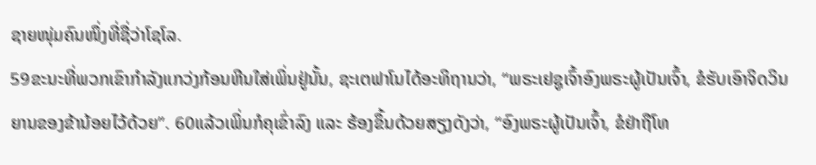ຊາຍໜຸ່ມຄົນໜຶ່ງທີ່ຊື່ວ່າໂຊໂລ.
59ຂະນະທີ່ພວກເຂົາກຳລັງແກວ່ງກ້ອນຫີນໃສ່ເພິ່ນຢູ່ນັ້ນ, ຊະເຕຟາໂນໄດ້ອະທິຖານວ່າ, “ພຣະເຢຊູເຈົ້າອົງພຣະຜູ້ເປັນເຈົ້າ, ຂໍຮັບເອົາຈິດວິນຍານຂອງຂ້ານ້ອຍໄວ້ດ້ວຍ”. 60ແລ້ວເພິ່ນກໍຄຸເຂົ່າລົງ ແລະ ຮ້ອງຂຶ້ນດ້ວຍສຽງດັງວ່າ, “ອົງພຣະຜູ້ເປັນເຈົ້າ, ຂໍຢ່າຖືໂທ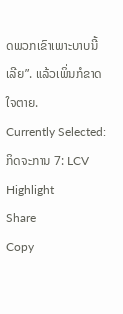ດພວກເຂົາເພາະບາບນີ້ເລີຍ”. ແລ້ວເພິ່ນກໍຂາດໃຈຕາຍ.
Currently Selected:
ກິດຈະການ 7: LCV
Highlight
Share
Copy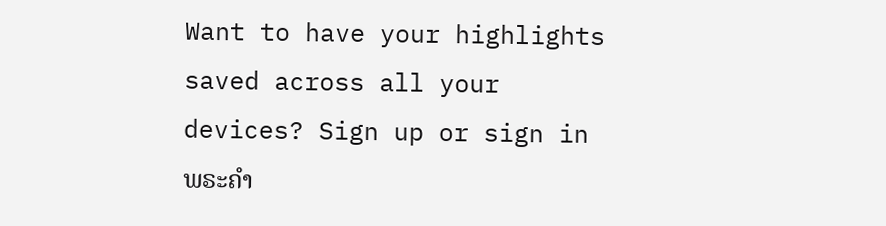Want to have your highlights saved across all your devices? Sign up or sign in
ພຣະຄຳ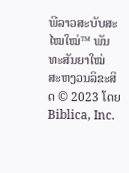ພີລາວສະບັບສະໄໝໃໝ່™ ພັນທະສັນຍາໃໝ່
ສະຫງວນລິຂະສິດ © 2023 ໂດຍ Biblica, Inc.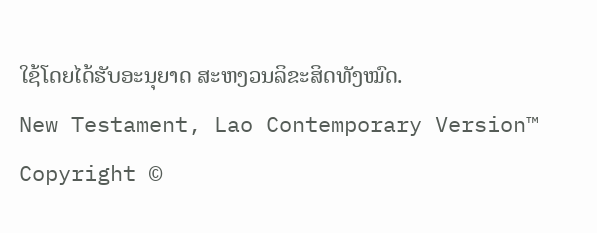ໃຊ້ໂດຍໄດ້ຮັບອະນຸຍາດ ສະຫງວນລິຂະສິດທັງໝົດ.
New Testament, Lao Contemporary Version™
Copyright ©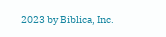2023 by Biblica, Inc.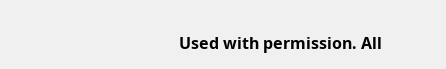Used with permission. All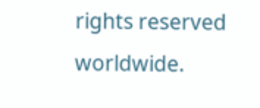rights reserved worldwide.